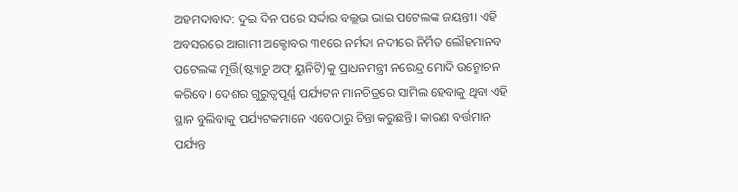ଅହମଦାବାଦ: ଦୁଇ ଦିନ ପରେ ସର୍ଦ୍ଦାର ବଲ୍ଲଭ ଭାଇ ପଟେଲଙ୍କ ଜୟନ୍ତୀ। ଏହି ଅବସରରେ ଆଗାମୀ ଅକ୍ଟୋବର ୩୧ରେ ନର୍ମଦା ନଦୀରେ ନିର୍ମିତ ଲୌହମାନବ ପଟେଲଙ୍କ ମୂର୍ତ୍ତି(ଷ୍ଟ୍ୟାଚୁ ଅଫ୍ ୟୁନିଟି)କୁ ପ୍ରାଧନମନ୍ତ୍ରୀ ନରେନ୍ଦ୍ର ମୋଦି ଉନ୍ମୋଚନ କରିବେ। ଦେଶର ଗୁରୁତ୍ୱପୂର୍ଣ୍ଣ ପର୍ଯ୍ୟଟନ ମାନଚିତ୍ରରେ ସାମିଲ ହେବାକୁ ଥିବା ଏହି ସ୍ଥାନ ବୁଲିବାକୁ ପର୍ଯ୍ୟଟକମାନେ ଏବେଠାରୁ ଚିନ୍ତା କରୁଛନ୍ତି। କାରଣ ବର୍ତ୍ତମାନ ପର୍ଯ୍ୟନ୍ତ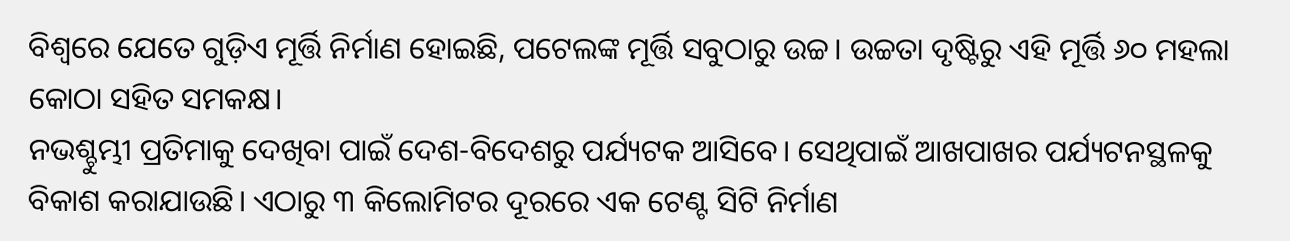ବିଶ୍ୱରେ ଯେତେ ଗୁଡ଼ିଏ ମୂର୍ତ୍ତି ନିର୍ମାଣ ହୋଇଛି, ପଟେଲଙ୍କ ମୂର୍ତ୍ତି ସବୁଠାରୁ ଉଚ୍ଚ। ଉଚ୍ଚତା ଦୃଷ୍ଟିରୁ ଏହି ମୂର୍ତ୍ତି ୬୦ ମହଲା କୋଠା ସହିତ ସମକକ୍ଷ।
ନଭଶ୍ଚୁମ୍ଭୀ ପ୍ରତିମାକୁ ଦେଖିବା ପାଇଁ ଦେଶ-ବିଦେଶରୁ ପର୍ଯ୍ୟଟକ ଆସିବେ। ସେଥିପାଇଁ ଆଖପାଖର ପର୍ଯ୍ୟଟନସ୍ଥଳକୁ ବିକାଶ କରାଯାଉଛି। ଏଠାରୁ ୩ କିଲୋମିଟର ଦୂରରେ ଏକ ଟେଣ୍ଟ ସିଟି ନିର୍ମାଣ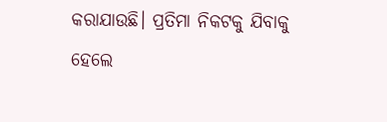କରାଯାଉଛି। ପ୍ରତିମା ନିକଟକୁ ଯିବାକୁ ହେଲେ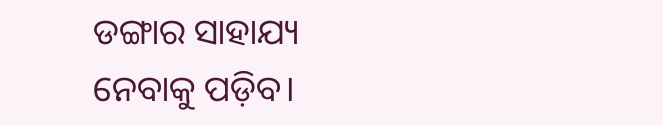ଡଙ୍ଗାର ସାହାଯ୍ୟ ନେବାକୁ ପଡ଼ିବ।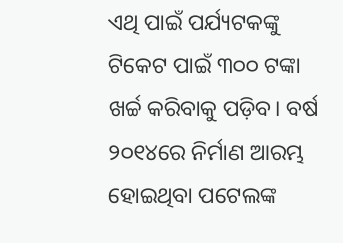ଏଥି ପାଇଁ ପର୍ଯ୍ୟଟକଙ୍କୁ ଟିକେଟ ପାଇଁ ୩୦୦ ଟଙ୍କା ଖର୍ଚ୍ଚ କରିବାକୁ ପଡ଼ିବ। ବର୍ଷ ୨୦୧୪ରେ ନିର୍ମାଣ ଆରମ୍ଭ ହୋଇଥିବା ପଟେଲଙ୍କ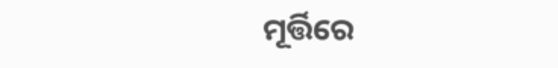ମୂର୍ତ୍ତିରେ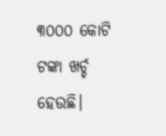୩୦୦୦ କୋଟି ଟଙ୍କା ଖର୍ଚ୍ଚ ହେଉଛି।